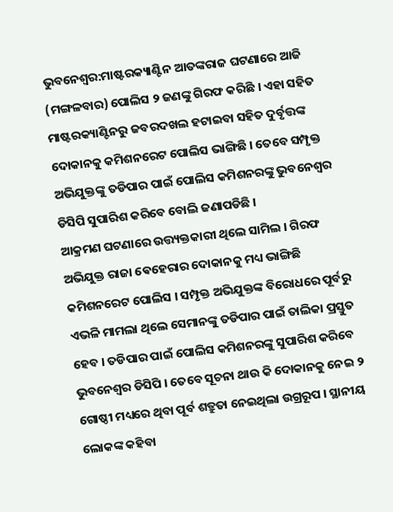ଭୁବନେଶ୍ବର:ମାଷ୍ଟରକ୍ୟାଣ୍ଟିନ ଆତଙ୍କରାଜ ଘଟଣାରେ ଆଜି (ମଙ୍ଗଳବାର) ପୋଲିସ ୨ ଜଣଙ୍କୁ ଗିରଫ କରିଛି । ଏହା ସହିତ ମାଷ୍ଟରକ୍ୟାଣ୍ଟିନରୁ ଜବରଦଖଲ ହଟାଇବା ସହିତ ଦୁର୍ବୃତ୍ତଙ୍କ ଦୋକାନକୁ କମିଶନରେଟ ପୋଲିସ ଭାଙ୍ଗିଛି । ତେବେ ସମ୍ପୃକ୍ତ ଅଭିଯୁକ୍ତଙ୍କୁ ତଡିପାର ପାଇଁ ପୋଲିସ କମିଶନରଙ୍କୁ ଭୁବନେଶ୍ବର ଡିସିପି ସୁପାରିଶ କରିବେ ବୋଲି ଜଣାପଡିଛି ।
ଆକ୍ରମଣ ଘଟଣାରେ ଉତ୍ତ୍ୟକ୍ତକାରୀ ଥିଲେ ସାମିଲ । ଗିରଫ ଅଭିଯୁକ୍ତ ରାଜା ଵେହେରାର ଦୋକାନକୁ ମଧ୍ୟ ଭାଙ୍ଗିଛି କମିଶନରେଟ ପୋଲିସ । ସମ୍ପୃକ୍ତ ଅଭିଯୁକ୍ତଙ୍କ ବିରୋଧରେ ପୂର୍ବରୁ ଏଭଳି ମାମଲା ଥିଲେ ସେମାନଙ୍କୁ ତଡିପାର ପାଇଁ ତାଲିକା ପ୍ରସ୍ତୁତ ହେବ । ତଡିପାର ପାଇଁ ପୋଲିସ କମିଶନରଙ୍କୁ ସୁପାରିଶ କରିବେ ଭୁବନେଶ୍ବର ଡିସିପି । ତେବେ ସୂଚନା ଥାଉ କି ଦୋକାନକୁ ନେଇ ୨ ଗୋଷ୍ଠୀ ମଧ୍ୟରେ ଥିବା ପୂର୍ବ ଶତ୍ରୁତା ନେଇଥିଲା ଉଗ୍ରରୂପ । ସ୍ଥାନୀୟ ଲୋକଙ୍କ କହିବା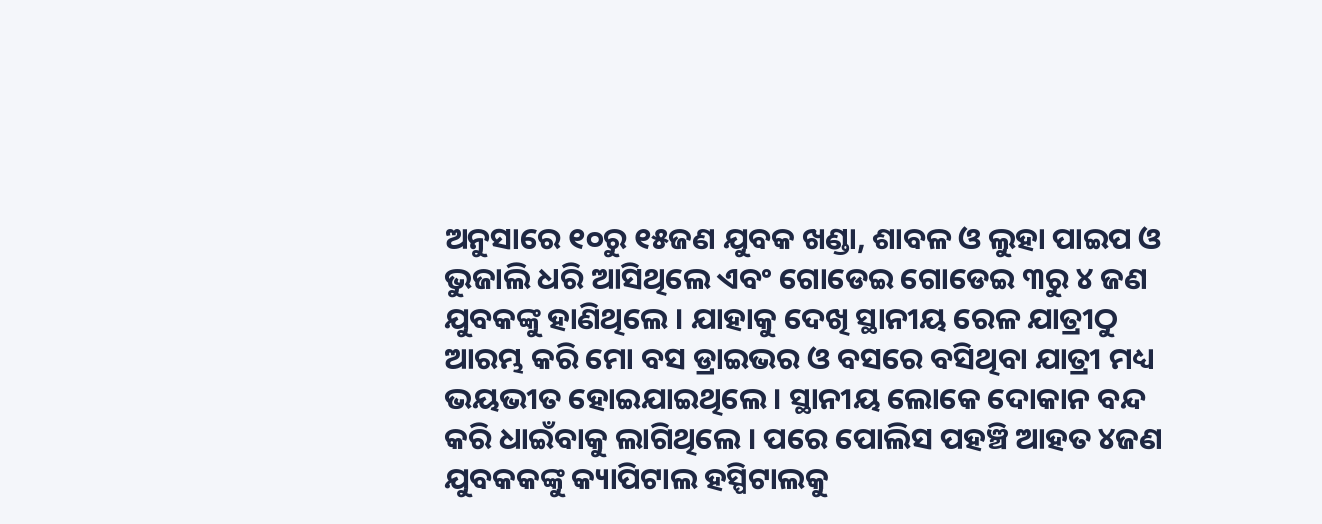ଅନୁସାରେ ୧୦ରୁ ୧୫ଜଣ ଯୁବକ ଖଣ୍ଡା, ଶାବଳ ଓ ଲୁହା ପାଇପ ଓ ଭୁଜାଲି ଧରି ଆସିଥିଲେ ଏବଂ ଗୋଡେଇ ଗୋଡେଇ ୩ରୁ ୪ ଜଣ ଯୁବକଙ୍କୁ ହାଣିଥିଲେ । ଯାହାକୁ ଦେଖି ସ୍ଥାନୀୟ ରେଳ ଯାତ୍ରୀଠୁ ଆରମ୍ଭ କରି ମୋ ବସ ଡ୍ରାଇଭର ଓ ବସରେ ବସିଥିବା ଯାତ୍ରୀ ମଧ୍ୟ ଭୟଭୀତ ହୋଇଯାଇଥିଲେ। ସ୍ଥାନୀୟ ଲୋକେ ଦୋକାନ ବନ୍ଦ କରି ଧାଇଁବାକୁ ଲାଗିଥିଲେ । ପରେ ପୋଲିସ ପହଞ୍ଚି ଆହତ ୪ଜଣ ଯୁବକକଙ୍କୁ କ୍ୟାପିଟାଲ ହସ୍ପିଟାଲକୁ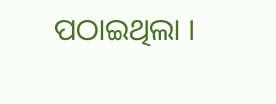ପଠାଇଥିଲା ।